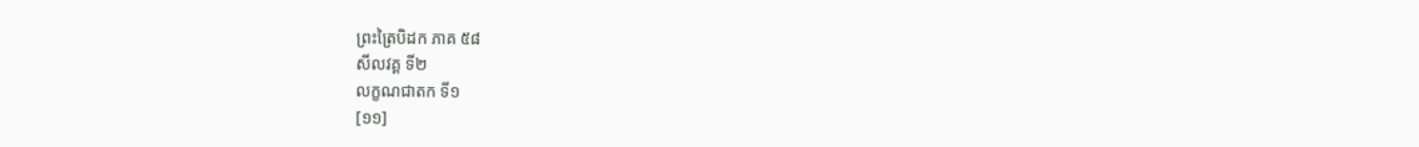ព្រះត្រៃបិដក ភាគ ៥៨
សីលវគ្គ ទី២
លក្ខណជាតក ទី១
[១១]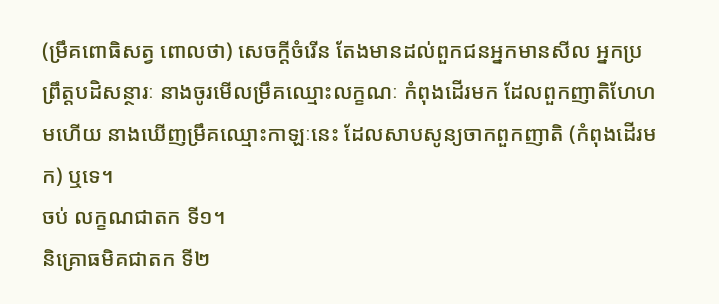(ម្រឹគពោធិសត្វ ពោលថា) សេចក្តីចំរើន តែងមានដល់ពួកជនអ្នកមានសីល អ្នកប្រព្រឹត្តបដិសន្ថារៈ នាងចូរមើលម្រឹគឈ្មោះលក្ខណៈ កំពុងដើរមក ដែលពួកញាតិហែហមហើយ នាងឃើញម្រឹគឈ្មោះកាឡៈនេះ ដែលសាបសូន្យចាកពួកញាតិ (កំពុងដើរមក) ឬទេ។
ចប់ លក្ខណជាតក ទី១។
និគ្រោធមិគជាតក ទី២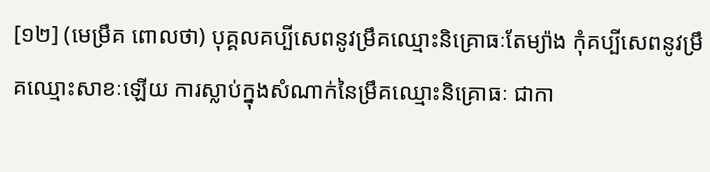[១២] (មេម្រឹគ ពោលថា) បុគ្គលគប្បីសេពនូវម្រឹគឈ្មោះនិគ្រោធៈតែម្យ៉ាង កុំគប្បីសេពនូវម្រឹគឈ្មោះសាខៈឡើយ ការស្លាប់ក្នុងសំណាក់នៃម្រឹគឈ្មោះនិគ្រោធៈ ជាកា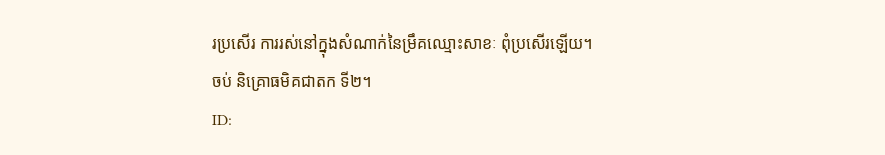រប្រសើរ ការរស់នៅក្នុងសំណាក់នៃម្រឹគឈ្មោះសាខៈ ពុំប្រសើរឡើយ។
ចប់ និគ្រោធមិគជាតក ទី២។
ID: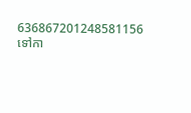636867201248581156
ទៅកា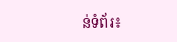ន់ទំព័រ៖